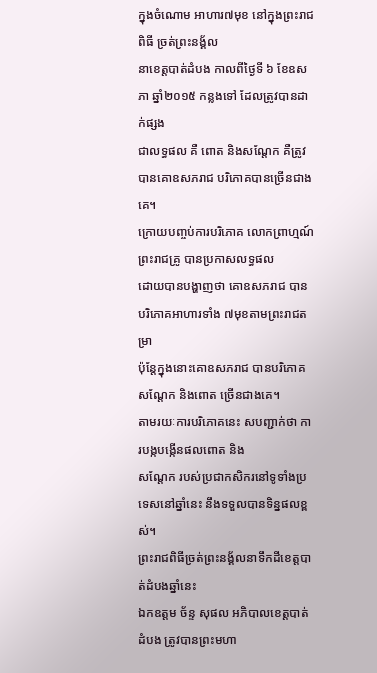ក្នុងចំណោម អាហារ៧មុខ នៅក្នុងព្រះរាជពិធី ច្រត់ព្រះនង្គ័ល
នាខេត្តបាត់ដំបង កាលពីថ្ងៃទី ៦ ខែឧសភា ឆ្នាំ២០១៥ កន្លងទៅ ដែលត្រូវបានដាក់ផ្សង
ជាលទ្ធផល គឺ ពោត និងសណ្តែក គឺត្រូវបានគោឧសភរាជ បរិភោគបានច្រើនជាងគេ។
ក្រោយបញ្ចប់ការបរិភោគ លោកព្រាហ្មណ៍ព្រះរាជគ្រូ បានប្រកាសលទ្ធផល
ដោយបានបង្ហាញថា គោឧសភរាជ បានបរិភោគអាហារទាំង ៧មុខតាមព្រះរាជតម្រា
ប៉ុន្តែក្នុងនោះគោឧសភរាជ បានបរិភោគសណ្តែក និងពោត ច្រើនជាងគេ។
តាមរយៈការបរិភោគនេះ សបញ្ជាក់ថា ការបង្កបង្កើនផលពោត និង
សណ្តែក របស់ប្រជាកសិករនៅទូទាំងប្រទេសនៅឆ្នាំនេះ នឹងទទួលបានទិន្នផលខ្ពស់។
ព្រះរាជពិធីច្រត់ព្រះនង្គ័លនាទឹកដីខេត្តបាត់ដំបងឆ្នាំនេះ
ឯកឧត្តម ច័ន្ទ សុផល អភិបាលខេត្តបាត់ដំបង ត្រូវបានព្រះមហា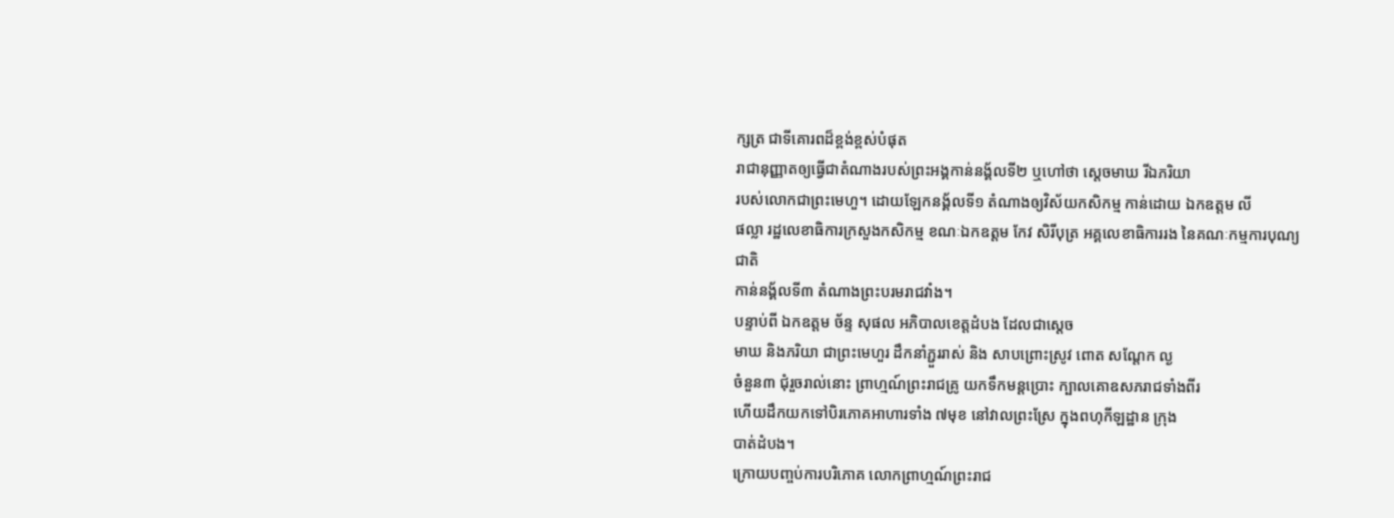ក្សត្រ ជាទីគោរពដ៏ខ្ពង់ខ្ពស់បំផុត
រាជានុញ្ញាតឲ្យធ្វើជាតំណាងរបស់ព្រះអង្គកាន់នង្គ័លទី២ ឬហៅថា ស្តេចមាឃ រីឯភរិយា
របស់លោកជាព្រះមេហួ។ ដោយឡែកនង្គ័លទី១ តំណាងឲ្យវិស័យកសិកម្ម កាន់ដោយ ឯកឧត្តម លី
ផល្លា រដ្ឋលេខាធិការក្រសួងកសិកម្ម ខណៈឯកឧត្តម កែវ សិរីបុត្រ អគ្គលេខាធិការរង នៃគណៈកម្មការបុណ្យជាតិ
កាន់នង្គ័លទី៣ តំណាងព្រះបរមរាជវាំង។
បន្ទាប់ពី ឯកឧត្តម ច័ន្ទ សុផល អភិបាលខេត្តដំបង ដែលជាស្តេច
មាឃ និងភរិយា ជាព្រះមេហួរ ដឹកនាំភ្ជួររាស់ និង សាបព្រោះស្រូវ ពោត សណ្តែក ល្ង
ចំនួន៣ ជុំរួចរាល់នោះ ព្រាហ្មណ៍ព្រះរាជគ្រូ យកទឹកមន្ដប្រោះ ក្បាលគោឧសភរាជទាំងពីរ
ហើយដឹកយកទៅបិរភោគអាហារទាំង ៧មុខ នៅវាលព្រះស្រែ ក្នុងពហុកីឡដ្ឋាន ក្រុង
បាត់ដំបង។
ក្រោយបញ្ចប់ការបរិភោគ លោកព្រាហ្មណ៍ព្រះរាជ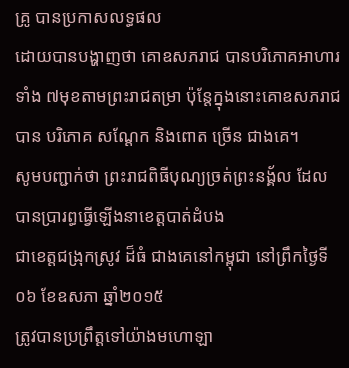គ្រូ បានប្រកាសលទ្ធផល
ដោយបានបង្ហាញថា គោឧសភរាជ បានបរិភោគអាហារទាំង ៧មុខតាមព្រះរាជតម្រា ប៉ុន្តែក្នុងនោះគោឧសភរាជ
បាន បរិភោគ សណ្តែក និងពោត ច្រើន ជាងគេ។
សូមបញ្ជាក់ថា ព្រះរាជពិធីបុណ្យច្រត់ព្រះនង្គ័ល ដែលបានប្រារព្ធធ្វើឡើងនាខេត្តបាត់ដំបង
ជាខេត្តជង្រុកស្រូវ ដ៏ធំ ជាងគេនៅកម្ពុជា នៅព្រឹកថ្ងៃទី០៦ ខែឧសភា ឆ្នាំ២០១៥
ត្រូវបានប្រព្រឹត្តទៅយ៉ាងមហោឡា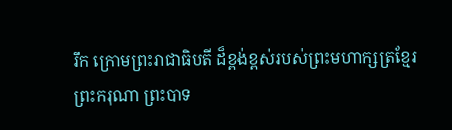រឹក ក្រោមព្រះរាជាធិបតី ដ៏ខ្ពង់ខ្ពស់របស់ព្រះមហាក្សត្រខ្មែរ
ព្រះករុណា ព្រះបាទ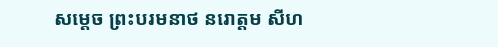សម្តេច ព្រះបរមនាថ នរោត្តម សីហ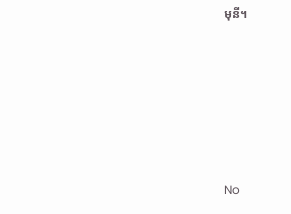មុនី។








No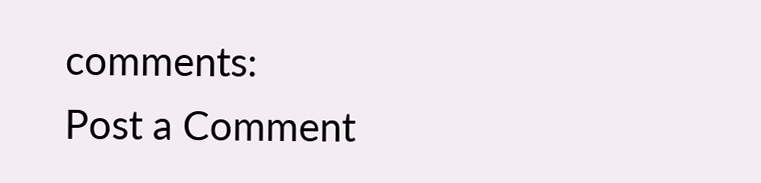comments:
Post a Comment